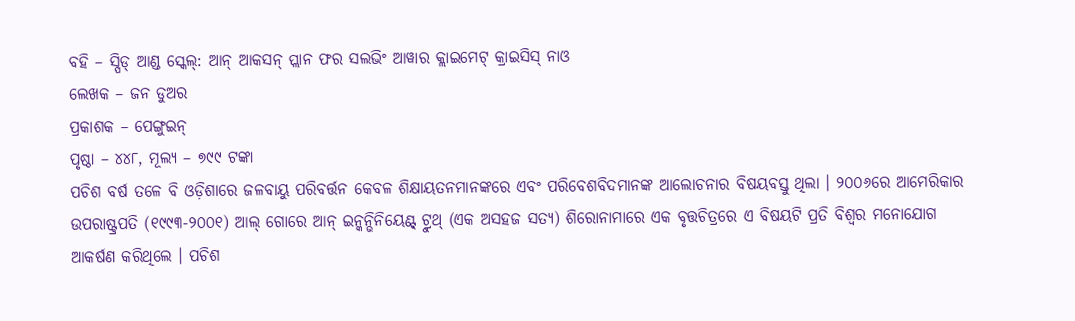ବହି – ସ୍ପିଡ୍ ଆଣ୍ଡ ସ୍କେଲ୍: ଆନ୍ ଆକସନ୍ ପ୍ଲାନ ଫର ସଲଭିଂ ଆୱାର କ୍ଲାଇମେଟ୍ କ୍ରାଇସିସ୍ ନାଓ
ଲେଖକ – ଜନ ଡୁଅର
ପ୍ରକାଶକ – ପେଙ୍ଗୁଇନ୍
ପୃଷ୍ଠା – ୪୪୮, ମୂଲ୍ୟ – ୭୯୯ ଟଙ୍କା
ପଚିଶ ବର୍ଷ ତଳେ ବି ଓଡ଼ିଶାରେ ଜଳବାୟୁ ପରିବର୍ତ୍ତନ କେବଳ ଶିକ୍ଷାୟତନମାନଙ୍କରେ ଏବଂ ପରିବେଶବିଦମାନଙ୍କ ଆଲୋଚନାର ବିଷୟବସ୍ତୁ ଥିଲା । ୨୦୦୬ରେ ଆମେରିକାର ଉପରାଷ୍ଟ୍ରପତି (୧୯୯୩-୨୦୦୧) ଆଲ୍ ଗୋରେ ଆନ୍ ଇନ୍କନ୍ଭିନିୟେଣ୍ଟ୍ ଟ୍ରୁଥ୍ (ଏକ ଅସହଜ ସତ୍ୟ) ଶିରୋନାମାରେ ଏକ ବୃତ୍ତଚିତ୍ରରେ ଏ ବିଷୟଟି ପ୍ରତି ବିଶ୍ୱର ମନୋଯୋଗ ଆକର୍ଷଣ କରିଥିଲେ । ପଚିଶ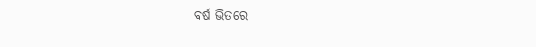ବର୍ଷ ଭିତରେ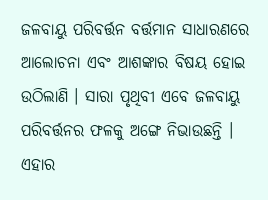ଜଳବାୟୁ ପରିବର୍ତ୍ତନ ବର୍ତ୍ତମାନ ସାଧାରଣରେ ଆଲୋଚନା ଏବଂ ଆଶଙ୍କାର ବିଷୟ ହୋଇ ଉଠିଲାଣି । ସାରା ପୃଥିବୀ ଏବେ ଜଳବାୟୁ ପରିବର୍ତ୍ତନର ଫଳକୁ ଅଙ୍ଗେ ନିଭାଉଛନ୍ତି । ଏହାର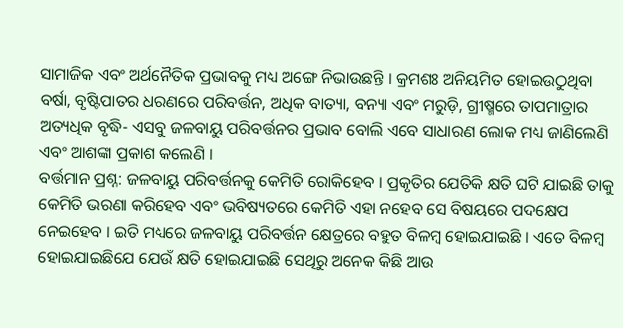ସାମାଜିକ ଏବଂ ଅର୍ଥନୈତିକ ପ୍ରଭାବକୁ ମଧ୍ୟ ଅଙ୍ଗେ ନିଭାଉଛନ୍ତି । କ୍ରମଶଃ ଅନିୟମିତ ହୋଇଉଠୁଥିବା ବର୍ଷା, ବୃଷ୍ଟିପାତର ଧରଣରେ ପରିବର୍ତ୍ତନ, ଅଧିକ ବାତ୍ୟା, ବନ୍ୟା ଏବଂ ମରୁଡ଼ି, ଗ୍ରୀଷ୍ମରେ ତାପମାତ୍ରାର ଅତ୍ୟଧିକ ବୃଦ୍ଧି- ଏସବୁ ଜଳବାୟୁ ପରିବର୍ତ୍ତନର ପ୍ରଭାବ ବୋଲି ଏବେ ସାଧାରଣ ଲୋକ ମଧ୍ୟ ଜାଣିଲେଣି ଏବଂ ଆଶଙ୍କା ପ୍ରକାଶ କଲେଣି ।
ବର୍ତ୍ତମାନ ପ୍ରଶ୍ନ: ଜଳବାୟୁ ପରିବର୍ତ୍ତନକୁ କେମିତି ରୋକିହେବ । ପ୍ରକୃତିର ଯେତିକି କ୍ଷତି ଘଟି ଯାଇଛି ତାକୁ କେମିତି ଭରଣା କରିହେବ ଏବଂ ଭବିଷ୍ୟତରେ କେମିତି ଏହା ନହେବ ସେ ବିଷୟରେ ପଦକ୍ଷେପ ନେଇହେବ । ଇତି ମଧ୍ୟରେ ଜଳବାୟୁ ପରିବର୍ତ୍ତନ କ୍ଷେତ୍ରରେ ବହୁତ ବିଳମ୍ବ ହୋଇଯାଇଛି । ଏତେ ବିଳମ୍ବ ହୋଇଯାଇଛିଯେ ଯେଉଁ କ୍ଷତି ହୋଇଯାଇଛି ସେଥିରୁ ଅନେକ କିଛି ଆଉ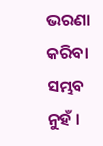ଭରଣା କରିବା ସମ୍ଭବ ନୁହଁ ।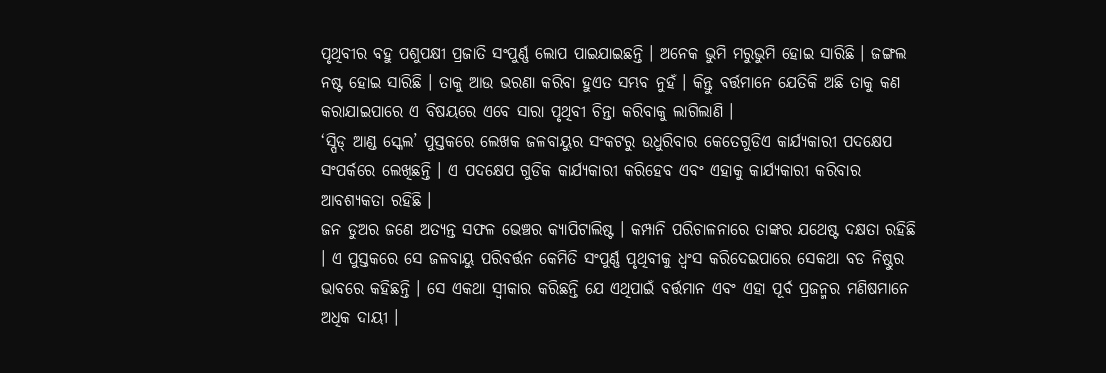ପୃଥିବୀର ବହୁ ପଶୁପକ୍ଷୀ ପ୍ରଜାତି ସଂପୁର୍ଣ୍ଣ ଲୋପ ପାଇଯାଇଛନ୍ତି । ଅନେକ ଭୁମି ମରୁଭୁମି ହୋଇ ସାରିଛି । ଜଙ୍ଗଲ ନଷ୍ଟ ହୋଇ ସାରିଛି । ତାକୁ ଆଉ ଭରଣା କରିବା ହୁଏତ ସମ୍ଭବ ନୁହଁ । କିନ୍ତୁ ବର୍ତ୍ତମାନେ ଯେତିକି ଅଛି ତାକୁ କଣ କରାଯାଇପାରେ ଏ ବିଷୟରେ ଏବେ ସାରା ପୃଥିବୀ ଚିନ୍ତା କରିବାକୁ ଲାଗିଲାଣି ।
‘ସ୍ପିଡ୍ ଆଣ୍ଡ ସ୍କେଲ’ ପୁସ୍ତକରେ ଲେଖକ ଜଳବାୟୁର ସଂକଟରୁ ଉଧୁରିବାର କେତେଗୁଡିଏ କାର୍ଯ୍ୟକାରୀ ପଦକ୍ଷେପ ସଂପର୍କରେ ଲେଖିଛନ୍ତି । ଏ ପଦକ୍ଷେପ ଗୁଡିକ କାର୍ଯ୍ୟକାରୀ କରିହେବ ଏବଂ ଏହାକୁ କାର୍ଯ୍ୟକାରୀ କରିବାର ଆବଶ୍ୟକତା ରହିଛି ।
ଜନ ଡୁଅର ଜଣେ ଅତ୍ୟନ୍ତ ସଫଳ ଭେଞ୍ଚର କ୍ୟାପିଟାଲିଷ୍ଟ । କମ୍ପାନି ପରିଚାଳନାରେ ତାଙ୍କର ଯଥେଷ୍ଟ ଦକ୍ଷତା ରହିଛି । ଏ ପୁସ୍ତକରେ ସେ ଜଳବାୟୁ ପରିବର୍ତ୍ତନ କେମିତି ସଂପୁର୍ଣ୍ଣ ପୃଥିବୀକୁ ଧ୍ୱଂସ କରିଦେଇପାରେ ସେକଥା ବଡ ନିଷ୍ଠୁର ଭାବରେ କହିଛନ୍ତି । ସେ ଏକଥା ସ୍ୱୀକାର କରିଛନ୍ତି ଯେ ଏଥିପାଇଁ ବର୍ତ୍ତମାନ ଏବଂ ଏହା ପୂର୍ବ ପ୍ରଜନ୍ମର ମଣିଷମାନେ ଅଧିକ ଦାୟୀ ।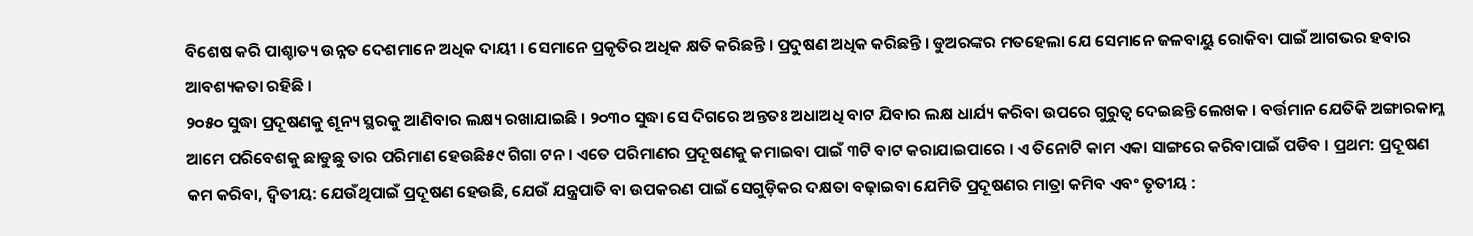ବିଶେଷ କରି ପାଶ୍ଚାତ୍ୟ ଉନ୍ନତ ଦେଶମାନେ ଅଧିକ ଦାୟୀ । ସେମାନେ ପ୍ରକୃତିର ଅଧିକ କ୍ଷତି କରିଛନ୍ତି । ପ୍ରଦୁଷଣ ଅଧିକ କରିଛନ୍ତି । ଡୁଅରଙ୍କର ମତହେଲା ଯେ ସେମାନେ ଜଳବାୟୁ ରୋକିବା ପାଇଁ ଆଗଭର ହବାର ଆବଶ୍ୟକତା ରହିଛି ।
୨୦୫୦ ସୁଦ୍ଧା ପ୍ରଦୂଷଣକୁ ଶୂନ୍ୟ ସ୍ଥରକୁ ଆଣିବାର ଲକ୍ଷ୍ୟ ରଖାଯାଇଛି । ୨୦୩୦ ସୁଦ୍ଧା ସେ ଦିଗରେ ଅନ୍ତତଃ ଅଧାଅଧି ବାଟ ଯିବାର ଲକ୍ଷ ଧାର୍ଯ୍ୟ କରିବା ଉପରେ ଗୁରୁତ୍ୱ ଦେଇଛନ୍ତି ଲେଖକ । ବର୍ତ୍ତମାନ ଯେତିକି ଅଙ୍ଗାରକାମ୍ଳ ଆମେ ପରିବେଶକୁ ଛାଡୁଛୁ ତାର ପରିମାଣ ହେଉଛି୫୯ ଗିଗା ଟନ । ଏତେ ପରିମାଣର ପ୍ରଦୂଷଣକୁ କମାଇବା ପାଇଁ ୩ଟି ବାଟ କରାଯାଇପାରେ । ଏ ତିନୋଟି କାମ ଏକା ସାଙ୍ଗରେ କରିବାପାଇଁ ପଡିବ । ପ୍ରଥମ: ପ୍ରଦୂଷଣ କମ କରିବା, ଦ୍ୱିତୀୟ: ଯେଉଁଥିପାଇଁ ପ୍ରଦୂଷଣ ହେଉଛି, ଯେଉଁ ଯନ୍ତ୍ରପାତି ବା ଉପକରଣ ପାଇଁ ସେଗୁଡ଼ିକର ଦକ୍ଷତା ବଢ଼ାଇବା ଯେମିତି ପ୍ରଦୂଷଣର ମାତ୍ରା କମିବ ଏବଂ ତୃତୀୟ :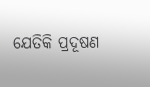ଯେତିକି ପ୍ରଦୂଷଣ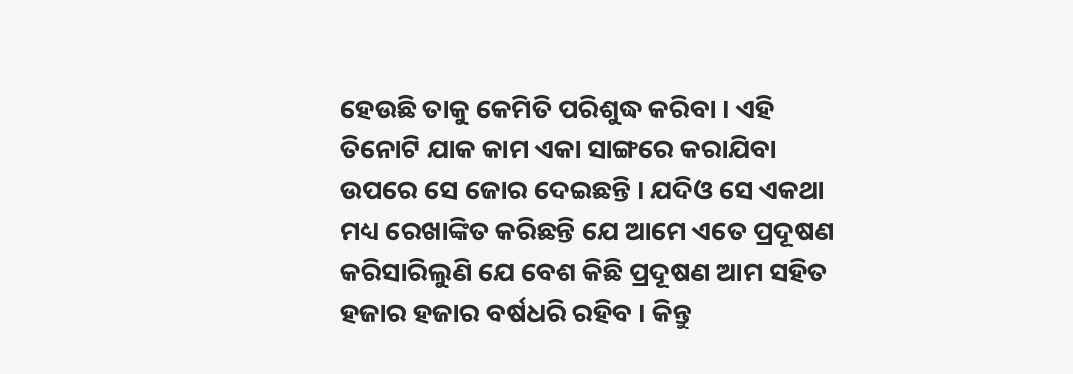ହେଉଛି ତାକୁ କେମିତି ପରିଶୁଦ୍ଧ କରିବା । ଏହି ତିନୋଟି ଯାକ କାମ ଏକା ସାଙ୍ଗରେ କରାଯିବା ଉପରେ ସେ ଜୋର ଦେଇଛନ୍ତି । ଯଦିଓ ସେ ଏକଥା ମଧ୍ୟ ରେଖାଙ୍କିତ କରିଛନ୍ତି ଯେ ଆମେ ଏତେ ପ୍ରଦୂଷଣ କରିସାରିଲୁଣି ଯେ ବେଶ କିଛି ପ୍ରଦୂଷଣ ଆମ ସହିତ ହଜାର ହଜାର ବର୍ଷଧରି ରହିବ । କିନ୍ତୁ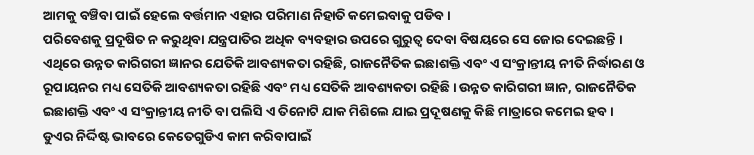ଆମକୁ ବଞ୍ଚିବା ପାଇଁ ହେଲେ ବର୍ତ୍ତମାନ ଏହାର ପରିମାଣ ନିହାତି କମେଇବାକୁ ପଡିବ ।
ପରିବେଶକୁ ପ୍ରଦୂଷିତ ନ କରୁଥିବା ଯନ୍ତ୍ରପାତିର ଅଧିକ ବ୍ୟବହାର ଉପରେ ଗୁରୁତ୍ୱ ଦେବା ବିଷୟରେ ସେ ଜୋର ଦେଇଛନ୍ତି । ଏଥିରେ ଉନ୍ନତ କାରିଗରୀ ଜ୍ଞାନର ଯେତିକି ଆବଶ୍ୟକତା ରହିଛି, ରାଜନୈତିକ ଇଛାଶକ୍ତି ଏବଂ ଏ ସଂକ୍ରାନ୍ତୀୟ ନୀତି ନିର୍ଦ୍ଧାରଣ ଓ ରୂପାୟନର ମଧ୍ୟ ସେତିକି ଆବଶ୍ୟକତା ରହିଛି ଏବଂ ମଧ୍ୟ ସେତିକି ଆବଶ୍ୟକତା ରହିଛି । ଉନ୍ନତ କାରିଗରୀ ଜ୍ଞାନ, ରାଜନୈତିକ ଇଛାଶକ୍ତି ଏବଂ ଏ ସଂକ୍ରାନ୍ତୀୟ ନୀତି ବା ପଲିସି ଏ ତିନୋଟି ଯାକ ମିଶିଲେ ଯାଇ ପ୍ରଦୂଷଣକୁ କିଛି ମାତ୍ରାରେ କମେଇ ହବ ।
ଡୁଏର ନିର୍ଦ୍ଦିଷ୍ଟ ଭାବରେ କେତେଗୁଡିଏ କାମ କରିବାପାଇଁ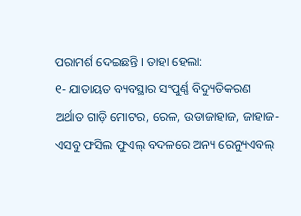ପରାମର୍ଶ ଦେଇଛନ୍ତି । ତାହା ହେଲା:
୧- ଯାତାୟତ ବ୍ୟବସ୍ଥାର ସଂପୁର୍ଣ୍ଣ ବିଦ୍ୟୁତିକରଣ ଅର୍ଥାତ ଗାଡ଼ି ମୋଟର, ରେଳ, ଉଡାଜାହାଜ, ଜାହାଜ- ଏସବୁ ଫସିଲ ଫୁଏଲ୍ ବଦଳରେ ଅନ୍ୟ ରେନ୍ୟୁଏବଲ୍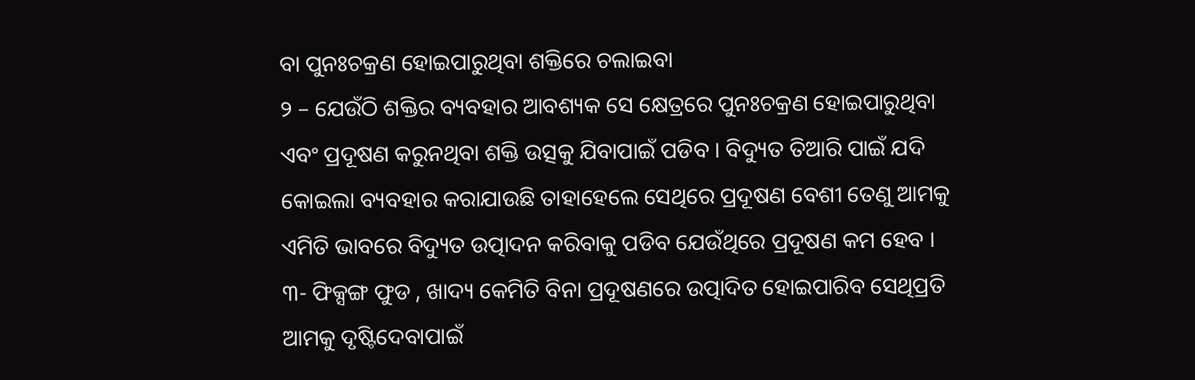ବା ପୁନଃଚକ୍ରଣ ହୋଇପାରୁଥିବା ଶକ୍ତିରେ ଚଲାଇବା
୨ – ଯେଉଁଠି ଶକ୍ତିର ବ୍ୟବହାର ଆବଶ୍ୟକ ସେ କ୍ଷେତ୍ରରେ ପୁନଃଚକ୍ରଣ ହୋଇପାରୁଥିବା ଏବଂ ପ୍ରଦୂଷଣ କରୁନଥିବା ଶକ୍ତି ଉତ୍ସକୁ ଯିବାପାଇଁ ପଡିବ । ବିଦ୍ୟୁତ ତିଆରି ପାଇଁ ଯଦି କୋଇଲା ବ୍ୟବହାର କରାଯାଉଛି ତାହାହେଲେ ସେଥିରେ ପ୍ରଦୂଷଣ ବେଶୀ ତେଣୁ ଆମକୁ ଏମିତି ଭାବରେ ବିଦ୍ୟୁତ ଉତ୍ପାଦନ କରିବାକୁ ପଡିବ ଯେଉଁଥିରେ ପ୍ରଦୂଷଣ କମ ହେବ ।
୩- ଫିକ୍ସଙ୍ଗ ଫୁଡ , ଖାଦ୍ୟ କେମିତି ବିନା ପ୍ରଦୂଷଣରେ ଉତ୍ପାଦିତ ହୋଇପାରିବ ସେଥିପ୍ରତି ଆମକୁ ଦୃଷ୍ଟିଦେବାପାଇଁ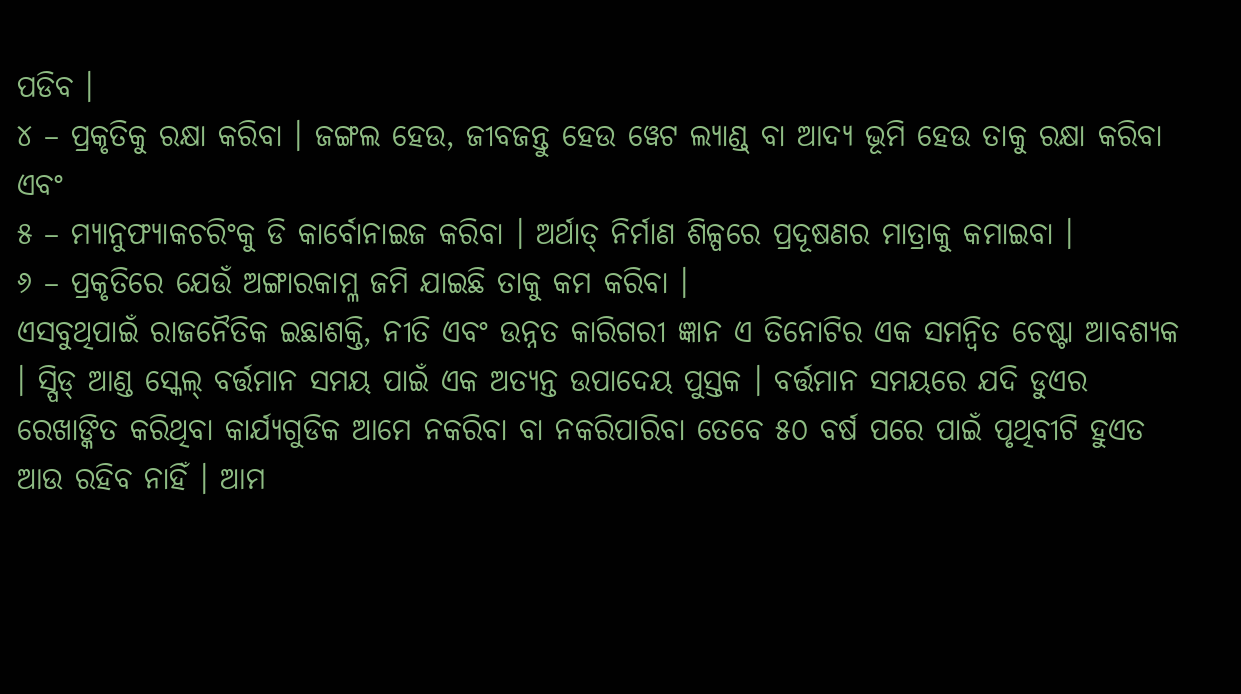ପଡିବ ।
୪ – ପ୍ରକୃତିକୁ ରକ୍ଷା କରିବା । ଜଙ୍ଗଲ ହେଉ, ଜୀବଜନ୍ତୁ ହେଉ ୱେଟ ଲ୍ୟାଣ୍ଡ୍ ବା ଆଦ୍ୟ ଭୂମି ହେଉ ତାକୁ ରକ୍ଷା କରିବା ଏବଂ
୫ – ମ୍ୟାନୁଫ୍ୟାକଚରିଂକୁ ଡି କାର୍ବୋନାଇଜ କରିବା । ଅର୍ଥାତ୍ ନିର୍ମାଣ ଶିଳ୍ପରେ ପ୍ରଦୂଷଣର ମାତ୍ରାକୁ କମାଇବା ।
୬ – ପ୍ରକୃତିରେ ଯେଉଁ ଅଙ୍ଗାରକାମ୍ଳ ଜମି ଯାଇଛି ତାକୁ କମ କରିବା ।
ଏସବୁଥିପାଇଁ ରାଜନୈତିକ ଇଛାଶକ୍ତି, ନୀତି ଏବଂ ଉନ୍ନତ କାରିଗରୀ ଜ୍ଞାନ ଏ ତିନୋଟିର ଏକ ସମନ୍ୱିତ ଚେଷ୍ଟା ଆବଶ୍ୟକ । ସ୍ପିଡ୍ ଆଣ୍ଡ ସ୍କେଲ୍ ବର୍ତ୍ତମାନ ସମୟ ପାଇଁ ଏକ ଅତ୍ୟନ୍ତ ଉପାଦେୟ ପୁସ୍ତକ । ବର୍ତ୍ତମାନ ସମୟରେ ଯଦି ଡୁଏର ରେଖାଙ୍କିତ କରିଥିବା କାର୍ଯ୍ୟଗୁଡିକ ଆମେ ନକରିବା ବା ନକରିପାରିବା ତେବେ ୫୦ ବର୍ଷ ପରେ ପାଇଁ ପୃଥିବୀଟି ହୁଏତ ଆଉ ରହିବ ନାହିଁ । ଆମ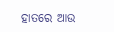ହାତରେ ଆଉ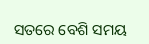ସତରେ ବେଶି ସମୟ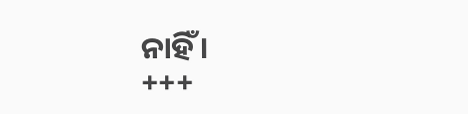ନାହିଁ ।
+++